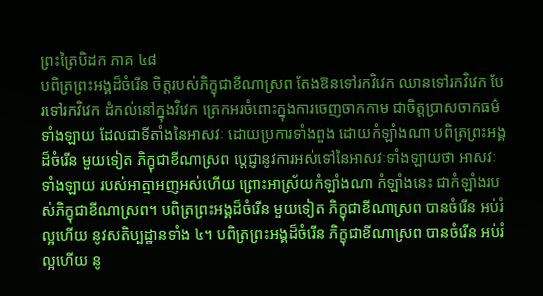ព្រះត្រៃបិដក ភាគ ៤៨
បពិត្រព្រះអង្គដ៏ចំរើន ចិត្តរបស់ភិក្ខុជាខីណាស្រព តែងឱនទៅរកវិវេក ឈានទៅរកវិវេក បែរទៅរកវិវេក ដំកល់នៅក្នុងវិវេក ត្រេកអរចំពោះក្នុងការចេញចាកកាម ជាចិត្តប្រាសចាកធម៌ទាំងឡាយ ដែលជាទីតាំងនៃអាសវៈ ដោយប្រការទាំងពួង ដោយកំឡាំងណា បពិត្រព្រះអង្គដ៏ចំរើន មួយទៀត ភិក្ខុជាខីណាស្រព ប្តេជ្ញានូវការអស់ទៅនៃអាសវៈទាំងឡាយថា អាសវៈទាំងឡាយ របស់អាត្មាអញអស់ហើយ ព្រោះអាស្រ័យកំឡាំងណា កំឡាំងនេះ ជាកំឡាំងរបស់ភិក្ខុជាខីណាស្រព។ បពិត្រព្រះអង្គដ៏ចំរើន មួយទៀត ភិក្ខុជាខីណាស្រព បានចំរើន អប់រំល្អហើយ នូវសតិប្បដ្ឋានទាំង ៤។ បពិត្រព្រះអង្គដ៏ចំរើន ភិក្ខុជាខីណាស្រព បានចំរើន អប់រំល្អហើយ នូ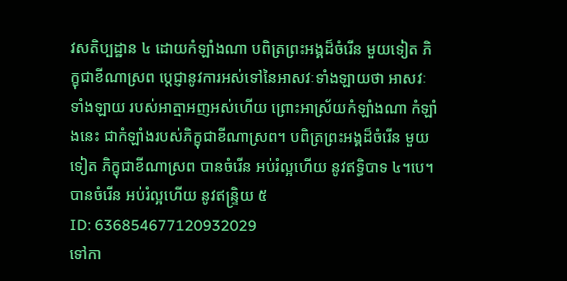វសតិប្បដ្ឋាន ៤ ដោយកំឡាំងណា បពិត្រព្រះអង្គដ៏ចំរើន មួយទៀត ភិក្ខុជាខីណាស្រព ប្តេជ្ញានូវការអស់ទៅនៃអាសវៈទាំងឡាយថា អាសវៈទាំងឡាយ របស់អាត្មាអញអស់ហើយ ព្រោះអាស្រ័យកំឡាំងណា កំឡាំងនេះ ជាកំឡាំងរបស់ភិក្ខុជាខីណាស្រព។ បពិត្រព្រះអង្គដ៏ចំរើន មួយទៀត ភិក្ខុជាខីណាស្រព បានចំរើន អប់រំល្អហើយ នូវឥទ្ធិបាទ ៤។បេ។ បានចំរើន អប់រំល្អហើយ នូវឥន្រ្ទិយ ៥
ID: 636854677120932029
ទៅកា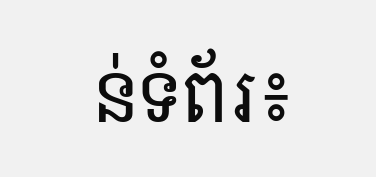ន់ទំព័រ៖